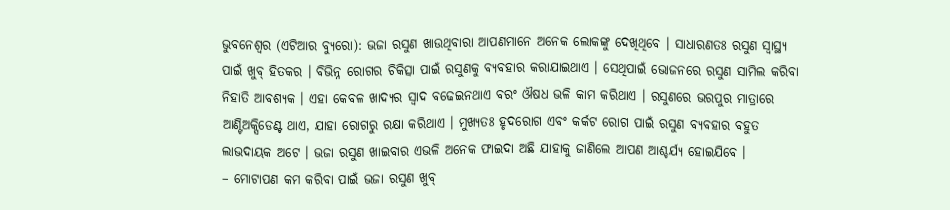ଭୁବନେଶ୍ୱର (ଏଟିଆର ବ୍ୟୁରୋ): ଭଜା ରସୁଣ ଖାଉଥିବାରା ଆପଣମାନେ ଅନେକ ଲୋକଙ୍କୁ ଦେଖିଥିବେ । ସାଧାରଣତଃ ରସୁଣ ସ୍ୱାସ୍ଥ୍ୟ ପାଇଁ ଖୁବ୍ ହିତକର । ବିଭିନ୍ନ ରୋଗର ଚିକିତ୍ସା ପାଇଁ ରସୁଣକୁ ବ୍ୟବହାର କରାଯାଇଥାଏ । ସେଥିପାଇଁ ଭୋଜନରେ ରସୁଣ ସାମିଲ କରିବା ନିହାତି ଆବଶ୍ୟକ । ଏହା କେବଳ ଖାଦ୍ୟର ସ୍ୱାଦ ବଢେଇନଥାଏ ବରଂ ଔଷଧ ଭଳି କାମ କରିଥାଏ । ରସୁଣରେ ଭରପୁର ମାତ୍ରାରେ ଆଣ୍ଟିଅକ୍ସିଡେଣ୍ଟ ଥାଏ, ଯାହା ରୋଗରୁ ରକ୍ଷା କରିଥାଏ । ମୁଖ୍ୟତଃ ହୃଦରୋଗ ଏବଂ କର୍କଟ ରୋଗ ପାଇଁ ରସୁଣ ବ୍ୟବହାର ବହୁତ ଲାଭଦାୟକ ଅଟେ । ଭଜା ରସୁଣ ଖାଇବାର ଏଭଳି ଅନେକ ଫାଇଦା ଅଛି ଯାହାକୁ ଜାଣିଲେ ଆପଣ ଆଶ୍ଚର୍ଯ୍ୟ ହୋଇଯିବେ ।
– ମୋଟାପଣ କମ କରିବା ପାଇଁ ଭଜା ରସୁଣ ଖୁବ୍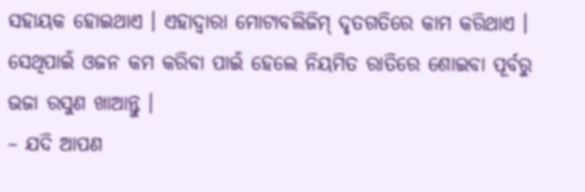ସହାୟକ ହୋଇଥାଏ । ଏହାଦ୍ୱାରା ମୋଟାବଲିଜିମ୍ ଦୃତଗତିରେ କାମ କରିଥାଏ । ସେଥିପାଇଁ ଓଜନ କମ କରିବା ପାଇଁ ହେଲେ ନିୟମିତ ରାତିରେ ଶୋଇବା ପୂର୍ବରୁ ଭଜା ରସୁଣ ଖାଆନ୍ତୁ ।
– ଯଦି ଆପଣ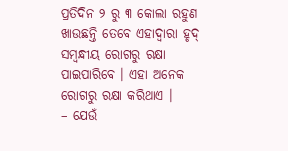ପ୍ରତିଦିନ ୨ ରୁ ୩ କୋଲା ରହୁଣ ଖାଉଛନ୍ତି ତେବେ ଏହାଦ୍ୱାରା ହୃଦ୍ ସମ୍ବନ୍ଧୀୟ ରୋଗରୁ ରକ୍ଷା ପାଇପାରିବେ । ଏହା ଅନେକ ରୋଗରୁ ରକ୍ଷା କରିଥାଏ ।
– ଯେଉଁ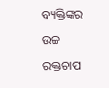ବ୍ୟକ୍ତିଙ୍କର ଉଚ୍ଚ ରକ୍ତଚାପ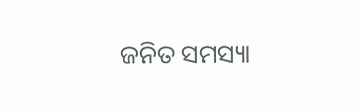ଜନିତ ସମସ୍ୟା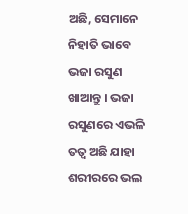ଅଛି, ସେମାନେ ନିହାତି ଭାବେ ଭଜା ରସୁଣ ଖାଆନ୍ତୁ । ଭଜା ରସୁଣରେ ଏଭଳି ତତ୍ୱ ଅଛି ଯାହା ଶରୀରରେ ଭଲ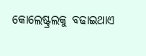କୋଲେଷ୍ଟ୍ରଲକୁ ବଢାଇଥାଏ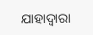ଯାହାଦ୍ୱାରା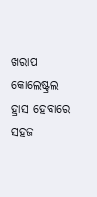ଖରାପ କୋଲେଷ୍ଟ୍ରଲ ହ୍ରାସ ହେବାରେ ସହଜ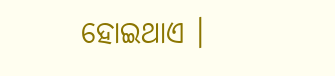ହୋଇଥାଏ ।